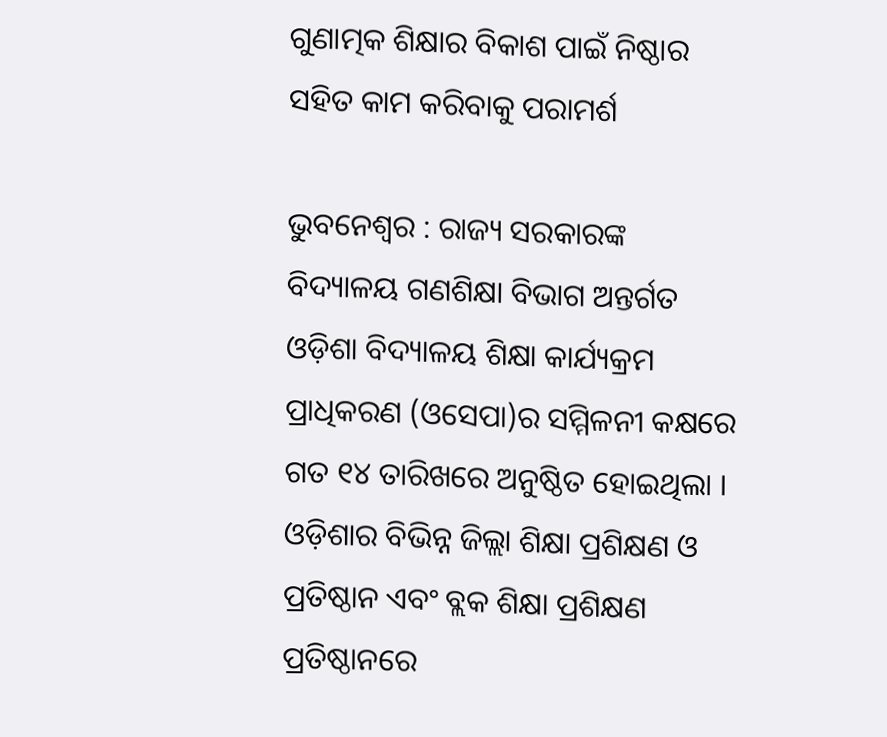ଗୁଣାତ୍ମକ ଶିକ୍ଷାର ବିକାଶ ପାଇଁ ନିଷ୍ଠାର ସହିତ କାମ କରିବାକୁ ପରାମର୍ଶ

ଭୁବନେଶ୍ୱର : ରାଜ୍ୟ ସରକାରଙ୍କ ବିଦ୍ୟାଳୟ ଗଣଶିକ୍ଷା ବିଭାଗ ଅନ୍ତର୍ଗତ ଓଡ଼ିଶା ବିଦ୍ୟାଳୟ ଶିକ୍ଷା କାର୍ଯ୍ୟକ୍ରମ ପ୍ରାଧିକରଣ (ଓସେପା)ର ସମ୍ମିଳନୀ କକ୍ଷରେ ଗତ ୧୪ ତାରିଖରେ ଅନୁଷ୍ଠିତ ହୋଇଥିଲା । ଓଡ଼ିଶାର ବିଭିନ୍ନ ଜିଲ୍ଲା ଶିକ୍ଷା ପ୍ରଶିକ୍ଷଣ ଓ ପ୍ରତିଷ୍ଠାନ ଏବଂ ବ୍ଲକ ଶିକ୍ଷା ପ୍ରଶିକ୍ଷଣ ପ୍ରତିଷ୍ଠାନରେ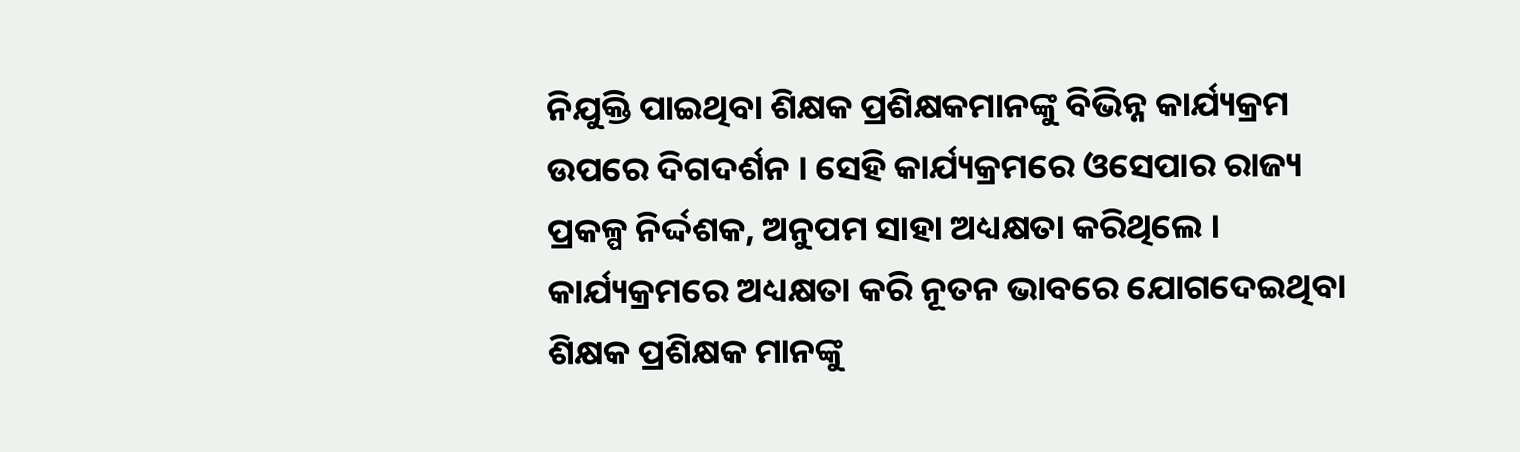ନିଯୁକ୍ତି ପାଇଥିବା ଶିକ୍ଷକ ପ୍ରଶିକ୍ଷକମାନଙ୍କୁ ବିଭିନ୍ନ କାର୍ଯ୍ୟକ୍ରମ ଉପରେ ଦିଗଦର୍ଶନ । ସେହି କାର୍ଯ୍ୟକ୍ରମରେ ଓସେପାର ରାଜ୍ୟ ପ୍ରକଳ୍ପ ନିର୍ଦ୍ଦଶକ, ଅନୁପମ ସାହା ଅଧ୍ୟକ୍ଷତା କରିଥିଲେ । କାର୍ଯ୍ୟକ୍ରମରେ ଅଧ୍ୟକ୍ଷତା କରି ନୂତନ ଭାବରେ ଯୋଗଦେଇଥିବା ଶିକ୍ଷକ ପ୍ରଶିକ୍ଷକ ମାନଙ୍କୁ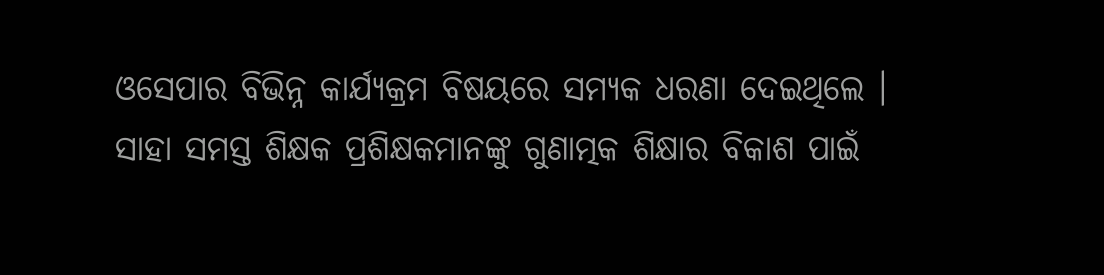ଓସେପାର ବିଭିନ୍ନ କାର୍ଯ୍ୟକ୍ରମ ବିଷୟରେ ସମ୍ୟକ ଧରଣା ଦେଇଥିଲେ । ସାହା ସମସ୍ତ ଶିକ୍ଷକ ପ୍ରଶିକ୍ଷକମାନଙ୍କୁ ଗୁଣାତ୍ମକ ଶିକ୍ଷାର ବିକାଶ ପାଇଁ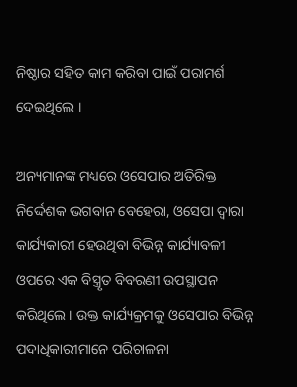ନିଷ୍ଠାର ସହିତ କାମ କରିବା ପାଇଁ ପରାମର୍ଶ ଦେଇଥିଲେ ।

ଅନ୍ୟମାନଙ୍କ ମଧ୍ୟରେ ଓସେପାର ଅତିରିକ୍ତ ନିର୍ଦ୍ଦେଶକ ଭଗବାନ ବେହେରା, ଓସେପା ଦ୍ୱାରା କାର୍ଯ୍ୟକାରୀ ହେଉଥିବା ବିଭିନ୍ନ କାର୍ଯ୍ୟାବଳୀ ଓପରେ ଏକ ବିସ୍ତ୍ରୃତ ବିବରଣୀ ଉପସ୍ଥାପନ କରିଥିଲେ । ଉକ୍ତ କାର୍ଯ୍ୟକ୍ରମକୁ ଓସେପାର ବିଭିନ୍ନ ପଦାଧିକାରୀମାନେ ପରିଚାଳନା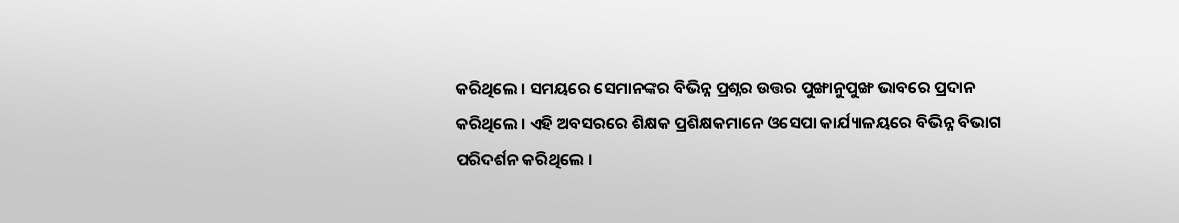କରିଥିଲେ । ସମୟରେ ସେମାନଙ୍କର ବିଭିନ୍ନ ପ୍ରଶ୍ନର ଉତ୍ତର ପୁଙ୍ଖାନୁପୁଙ୍ଖ ଭାବରେ ପ୍ରଦାନ କରିଥିଲେ । ଏହି ଅବସରରେ ଶିକ୍ଷକ ପ୍ରଶିକ୍ଷକମାନେ ଓସେପା କାର୍ଯ୍ୟାଳୟରେ ବିଭିନ୍ନ ବିଭାଗ ପରିଦର୍ଶନ କରିଥିଲେ ।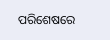ପରିଶେଷରେ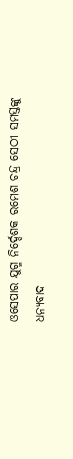ଓସେପାର ଯୁଗ୍ମ ନିର୍ଦ୍ଦେଶକ ରମେଶ ଚନ୍ଦ୍ର ସେଠୀ ସମସ୍ତଙ୍କୁ ଧନ୍ୟବାଦ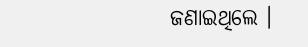ଜଣାଇଥିଲେ ।